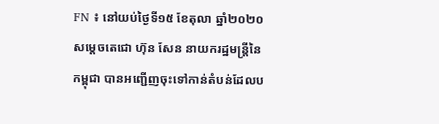FN ៖ នៅយប់ថ្ងៃទី១៥ ខែតុលា ឆ្នាំ២០២០ សម្តេចតេជោ ហ៊ុន សែន នាយករដ្ឋមន្រ្តីនៃកម្ពុជា បានអញ្ជើញចុះទៅកាន់តំបន់ដែលប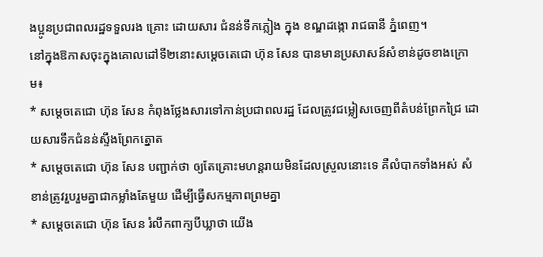ងប្អូនប្រជាពលរដ្ឋទទួលរង គ្រោះ ដោយសារ ជំនន់ទឹកភ្លៀង ក្នុង ខណ្ឌដង្កោ រាជធានី ភ្នំពេញ។
នៅក្នុងឱកាសចុះក្នុងគោលដៅទី២នោះសម្តេចតេជោ ហ៊ុន សែន បានមានប្រសាសន៍សំខាន់ដូចខាងក្រោម៖
* សម្ដេចតេជោ ហ៊ុន សែន កំពុងថ្លែងសារទៅកាន់ប្រជាពលរដ្ឋ ដែលត្រូវជម្លៀសចេញពីតំបន់ព្រែកជ្រៃ ដោយសារទឹកជំនន់ស្ទឹងព្រែកត្នោត
* សម្ដេចតេជោ ហ៊ុន សែន បញ្ជាក់ថា ឲ្យតែគ្រោះមហន្ដរាយមិនដែលស្រួលនោះទេ គឺលំបាកទាំងអស់ សំខាន់ត្រូវរួបរួមគ្នាជាកម្លាំងតែមួយ ដើម្បីធ្វើសកម្មភាពព្រមគ្នា
* សម្ដេចតេជោ ហ៊ុន សែន រំលឹកពាក្យបីឃ្លាថា យើង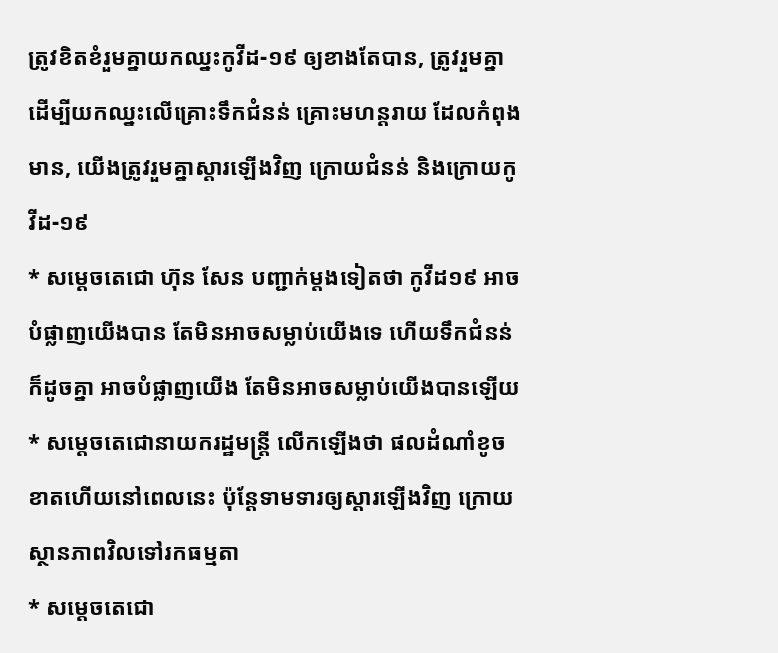ត្រូវខិតខំរួមគ្នាយកឈ្នះកូវីដ-១៩ ឲ្យខាងតែបាន, ត្រូវរួមគ្នាដើម្បីយកឈ្នះលើគ្រោះទឹកជំនន់ គ្រោះមហន្ដរាយ ដែលកំពុងមាន, យើងត្រូវរួមគ្នាស្ដារឡើងវិញ ក្រោយជំនន់ និងក្រោយកូវីដ-១៩
* សម្ដេចតេជោ ហ៊ុន សែន បញ្ជាក់ម្ដងទៀតថា កូវីដ១៩ អាចបំផ្លាញយើងបាន តែមិនអាចសម្លាប់យើងទេ ហើយទឹកជំនន់ក៏ដូចគ្នា អាចបំផ្លាញយើង តែមិនអាចសម្លាប់យើងបានឡើយ
* សម្ដេចតេជោនាយករដ្ឋមន្ដ្រី លើកឡើងថា ផលដំណាំខូចខាតហើយនៅពេលនេះ ប៉ុន្ដែទាមទារឲ្យស្ដារឡើងវិញ ក្រោយស្ថានភាពវិលទៅរកធម្មតា
* សម្ដេចតេជោ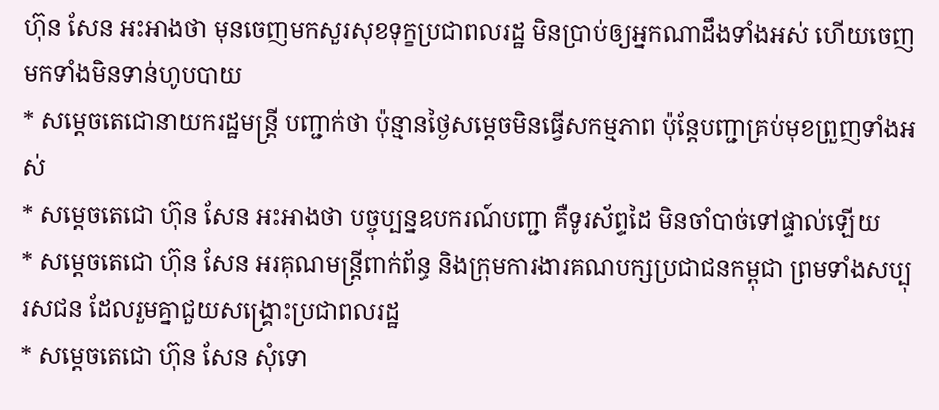ហ៊ុន សែន អះអាងថា មុនចេញមកសួរសុខទុក្ខប្រជាពលរដ្ឋ មិនប្រាប់ឲ្យអ្នកណាដឹងទាំងអស់ ហើយចេញមកទាំងមិនទាន់ហូបបាយ
* សម្ដេចតេជោនាយករដ្ឋមន្ដ្រី បញ្ជាក់ថា ប៉ុន្មានថ្ងៃសម្ដេចមិនធ្វើសកម្មភាព ប៉ុន្ដែបញ្ជាគ្រប់មុខព្រួញទាំងអស់
* សម្ដេចតេជោ ហ៊ុន សែន អះអាងថា បច្ចុប្បន្នឧបករណ៍បញ្ជា គឺទូរស័ព្ទដៃ មិនចាំបាច់ទៅផ្ទាល់ឡើយ
* សម្ដេចតេជោ ហ៊ុន សែន អរគុណមន្ដ្រីពាក់ព័ន្ធ និងក្រុមការងារគណបក្សប្រជាជនកម្ពុជា ព្រមទាំងសប្បុរសជន ដែលរួមគ្នាជួយសង្គ្រោះប្រជាពលរដ្ឋ
* សម្ដេចតេជោ ហ៊ុន សែន សុំទោ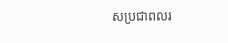សប្រជាពលរ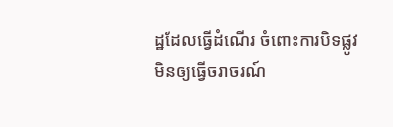ដ្ឋដែលធ្វើដំណើរ ចំពោះការបិទផ្លូវមិនឲ្យធ្វើចរាចរណ៍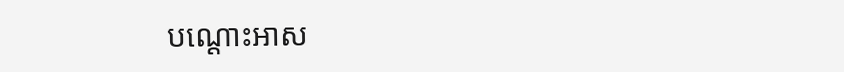បណ្ដោះអាស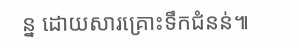ន្ន ដោយសារគ្រោះទឹកជំនន់៕